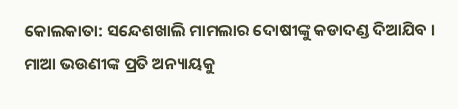କୋଲକାତା: ସନ୍ଦେଶଖାଲି ମାମଲାର ଦୋଷୀଙ୍କୁ କଡାଦଣ୍ଡ ଦିଆଯିବ । ମାଆ ଭଉଣୀଙ୍କ ପ୍ରତି ଅନ୍ୟାୟକୁ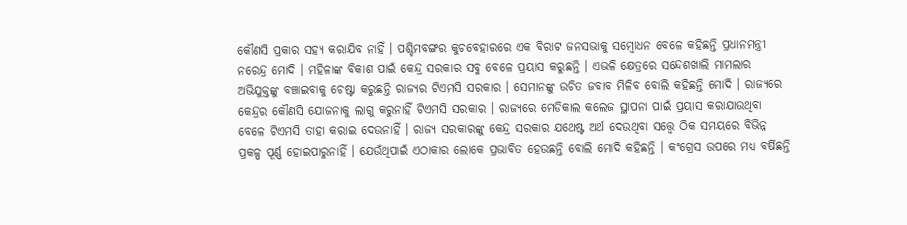କୌଣସି ପ୍ରକାର ସହ୍ୟ କରାଯିବ ନାହିଁ । ପଶ୍ଚିମବଙ୍ଗର କୁଚବେହାରରେ ଏକ ବିରାଟ ଜନସଭାକୁ ସମ୍ବୋଧନ ବେଳେ କହିଛନ୍ତି ପ୍ରଧାନମନ୍ତ୍ରୀ ନରେନ୍ଦ୍ର ମୋଦି । ମହିଳାଙ୍କ ବିକାଶ ପାଇଁ କେନ୍ଦ୍ର ସରକାର ସବୁ ବେଳେ ପ୍ରୟାସ କରୁଛନ୍ତି । ଏଭଳି କ୍ଷେତ୍ରରେ ସନ୍ଦେଶଖାଲି ମାମଲାର ଅଭିଯୁକ୍ତଙ୍କୁ ବଞ୍ଚାଇବାକୁ ଚେଷ୍ଟା କରୁଛନ୍ତି ରାଜ୍ୟର ଟିଏମସି ସରକାର । ସେମାନଙ୍କୁ ଉଚିତ ଜବାବ ମିଳିବ ବୋଲି କହିଛନ୍ତି ମୋଦି । ରାଜ୍ୟରେ କେନ୍ଦ୍ରର କୌଣସି ଯୋଜନାକୁ ଲାଗୁ କରୁନାହିଁ ଟିଏମସି ସରକାର । ରାଜ୍ୟରେ ମେଡିକାଲ କଲେଜ ସ୍ଥାପନା ପାଇଁ ପ୍ରୟାସ କରାଯାଉଥିବା ବେଳେ ଟିଏମସି ତାହା କରାଇ ଦେଉନାହିଁ । ରାଜ୍ୟ ସରକାରଙ୍କୁ କେନ୍ଦ୍ର ସରକାର ଯଥେଷ୍ଟ ଅର୍ଥ ଦେଉଥିବା ସତ୍ତ୍ୱେ ଠିକ ସମୟରେ ବିଭିନ୍ନ ପ୍ରକଳ୍ପ ପୂର୍ଣ୍ଣ ହୋଇପାରୁନାହିଁ । ଯେଉଁଥିପାଇଁ ଏଠାକାର ଲୋକେ ପ୍ରଭାବିତ ହେଉଛନ୍ତି ବୋଲି ମୋଦି କହିଛନ୍ତି । କଂଗ୍ରେସ ଉପରେ ମଧ୍ୟ ବର୍ଷିଛନ୍ତି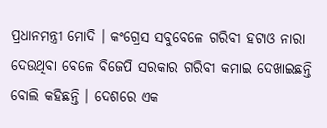ପ୍ରଧାନମନ୍ତ୍ରୀ ମୋଦି । କଂଗ୍ରେସ ସବୁବେଳେ ଗରିବୀ ହଟାଓ ନାରା ଦେଉଥିବା ବେଳେ ବିଜେପି ସରକାର ଗରିବୀ କମାଇ ଦେଖାଇଛନ୍ତି ବୋଲି କହିଛନ୍ତି । ଦେଶରେ ଏକ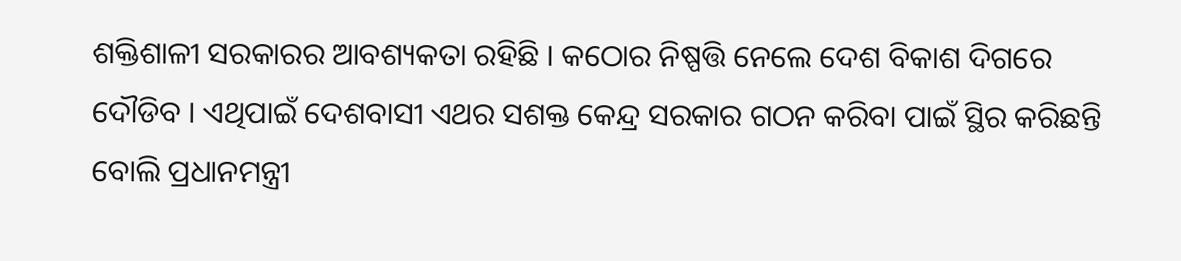ଶକ୍ତିଶାଳୀ ସରକାରର ଆବଶ୍ୟକତା ରହିଛି । କଠୋର ନିଷ୍ପତ୍ତି ନେଲେ ଦେଶ ବିକାଶ ଦିଗରେ ଦୌଡିବ । ଏଥିପାଇଁ ଦେଶବାସୀ ଏଥର ସଶକ୍ତ କେନ୍ଦ୍ର ସରକାର ଗଠନ କରିବା ପାଇଁ ସ୍ଥିର କରିଛନ୍ତି ବୋଲି ପ୍ରଧାନମନ୍ତ୍ରୀ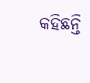କହିଛନ୍ତି